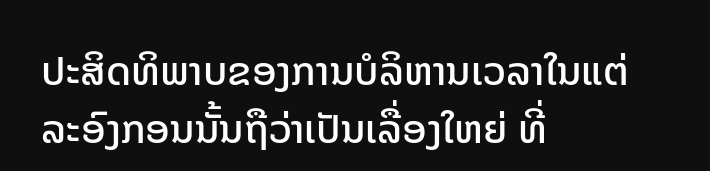ປະສິດທິພາບຂອງການບໍລິຫານເວລາໃນແຕ່ລະອົງກອນນັ້ນຖືວ່າເປັນເລື່ອງໃຫຍ່ ທີ່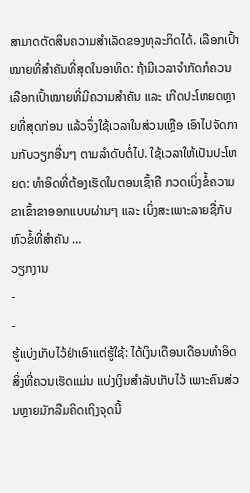ສາມາດຕັດສິນຄວາມສຳເລັດຂອງທຸລະກິດໄດ້. ເລືອກເປົ້າໝາຍທີ່ສຳຄັນທີ່ສຸດໃນອາທິດ: ຖ້າມີເວລາຈຳກັດກໍຄວນເລືອກເປົ້າໝາຍທີ່ມີຄວາມສຳຄັນ ແລະ ເກີດປະໂຫຍດຫຼາຍທີ່ສຸດກ່ອນ ແລ້ວຈຶ່ງໃຊ້ເວລາໃນສ່ວນເຫຼືອ ເອົາໄປຈັດການກັບວຽກອື່ນໆ ຕາມລຳດັບຕໍ່ໄປ. ໃຊ້ເວລາໃຫ້ເປັນປະໂຫຍດ: ທຳອິດທີ່ຕ້ອງເຮັດໃນຕອນເຊົ້າຄື ກວດເບິ່ງຂໍ້ຄວາມຂາເຂົ້າຂາອອກແບບຜ່ານໆ ແລະ ເບິ່ງສະເພາະລາຍຊື່ກັບຫົວຂໍ້ທີ່ສຳຄັນ …
ວຽກງານ
-
-
ຮູ້ແບ່ງເກັບໄວ້ຢ່າເອົາແຕ່ຮູ້ໃຊ້: ໄດ້ເງິນເດືອນເດືອນທຳອິດ ສິ່ງທີ່ຄວນເຮັດແມ່ນ ແບ່ງເງິນສຳລັບເກັບໄວ້ ເພາະຄົນສ່ວນຫຼາຍມັກລືມຄິດເຖິງຈຸດນີ້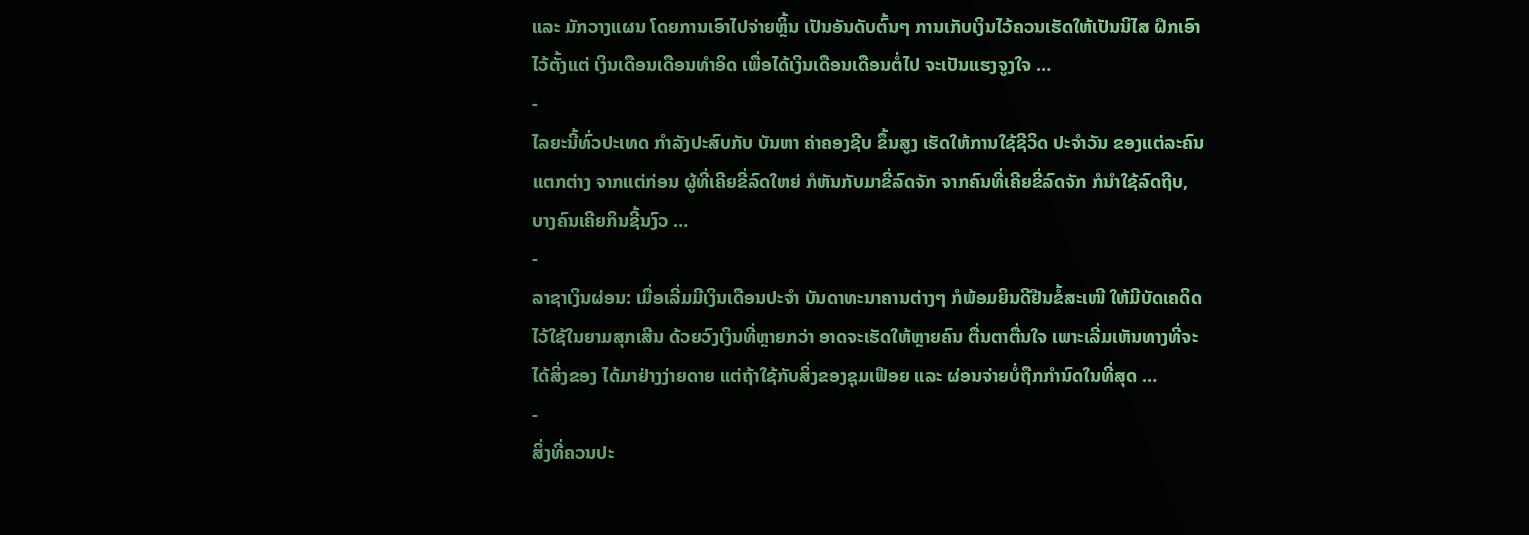ແລະ ມັກວາງແຜນ ໂດຍການເອົາໄປຈ່າຍຫຼິ້ນ ເປັນອັນດັບຕົ້ນໆ ການເກັບເງິນໄວ້ຄວນເຮັດໃຫ້ເປັນນິໄສ ຝຶກເອົາໄວ້ຕັ້ງແຕ່ ເງິນເດືອນເດືອນທຳອິດ ເພື່ອໄດ້ເງິນເດືອນເດືອນຕໍ່ໄປ ຈະເປັນແຮງຈູງໃຈ …
-
ໄລຍະນີ້ທົ່ວປະເທດ ກໍາລັງປະສົບກັບ ບັນຫາ ຄ່າຄອງຊີບ ຂຶ້ນສູງ ເຮັດໃຫ້ການໃຊ້ຊີວິດ ປະຈໍາວັນ ຂອງແຕ່ລະຄົນແຕກຕ່າງ ຈາກແຕ່ກ່ອນ ຜູ້ທີ່ເຄີຍຂີ່ລົດໃຫຍ່ ກໍຫັນກັບມາຂີ່ລົດຈັກ ຈາກຄົນທີ່ເຄີຍຂີ່ລົດຈັກ ກໍນໍາໃຊ້ລົດຖີບ, ບາງຄົນເຄີຍກິນຊີ້ນງົວ …
-
ລາຊາເງິນຜ່ອນ: ເມື່ອເລີ່ມມີເງິນເດືອນປະຈຳ ບັນດາທະນາຄານຕ່າງໆ ກໍພ້ອມຍິນດີຢືນຂໍ້ສະເໜີ ໃຫ້ມີບັດເຄດິດ ໄວ້ໃຊ້ໃນຍາມສຸກເສີນ ດ້ວຍວົງເງິນທີ່ຫຼາຍກວ່າ ອາດຈະເຮັດໃຫ້ຫຼາຍຄົນ ຕື່ນຕາຕື່ນໃຈ ເພາະເລີ່ມເຫັນທາງທີ່ຈະໄດ້ສິ່ງຂອງ ໄດ້ມາຢ່າງງ່າຍດາຍ ແຕ່ຖ້າໃຊ້ກັບສິ່ງຂອງຊຸມເຟືອຍ ແລະ ຜ່ອນຈ່າຍບໍ່ຖືກກຳນົດໃນທີ່ສຸດ …
-
ສິ່ງທີ່ຄວນປະ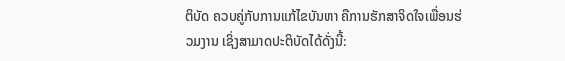ຕິບັດ ຄວບຄູ່ກັບການແກ້ໄຂບັນຫາ ຄືການຮັກສາຈິດໃຈເພື່ອນຮ່ວມງານ ເຊິ່ງສາມາດປະຕິບັດໄດ້ດັ່ງນີ້: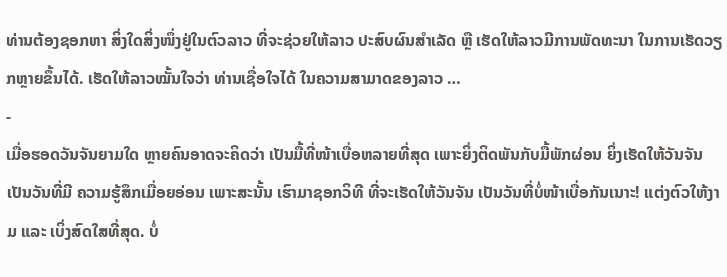ທ່ານຕ້ອງຊອກຫາ ສິ່ງໃດສິ່ງໜຶ່ງຢູ່ໃນຕົວລາວ ທີ່ຈະຊ່ວຍໃຫ້ລາວ ປະສົບຜົນສຳເລັດ ຫຼື ເຮັດໃຫ້ລາວມີການພັດທະນາ ໃນການເຮັດວຽກຫຼາຍຂຶ້ນໄດ້. ເຮັດໃຫ້ລາວໝັ້ນໃຈວ່າ ທ່ານເຊື່ອໃຈໄດ້ ໃນຄວາມສາມາດຂອງລາວ …
-
ເມື່ອຮອດວັນຈັນຍາມໃດ ຫຼາຍຄົນອາດຈະຄິດວ່າ ເປັນມື້ທີ່ໜ້າເບື່ອຫລາຍທີ່ສຸດ ເພາະຍິ່ງຕິດພັນກັບມື້ພັກຜ່ອນ ຍິ່ງເຮັດໃຫ້ວັນຈັນເປັນວັນທີ່ມີ ຄວາມຮູ້ສຶກເມື່ອຍອ່ອນ ເພາະສະນັ້ນ ເຮົາມາຊອກວິທີ ທີ່ຈະເຮັດໃຫ້ວັນຈັນ ເປັນວັນທີ່ບໍ່ໜ້າເບື່ອກັນເນາະ! ແຕ່ງຕົວໃຫ້ງາມ ແລະ ເບິ່ງສົດໃສທີ່ສຸດ. ບໍ່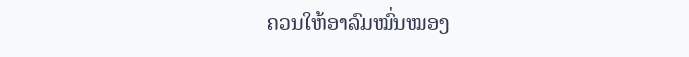ຄວນໃຫ້ອາລົມໝົ່ນໝອງ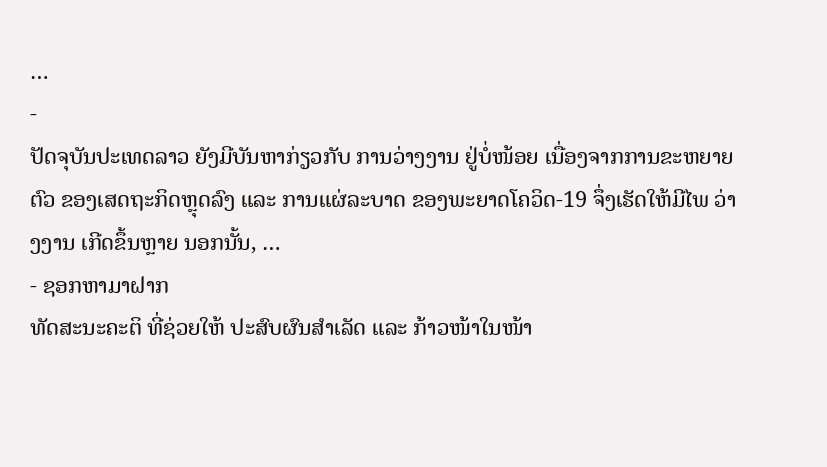…
-
ປັດຈຸບັນປະເທດລາວ ຍັງມີບັນຫາກ່ຽວກັບ ການວ່າງງານ ຢູ່ບໍ່ໜ້ອຍ ເນື່ອງຈາກການຂະຫຍາຍຕົວ ຂອງເສດຖະກິດຫຼຸດລົງ ແລະ ການແຜ່ລະບາດ ຂອງພະຍາດໂຄວິດ-19 ຈຶ່ງເຮັດໃຫ້ມີໄພ ວ່າງງານ ເກີດຂຶ້ນຫຼາຍ ນອກນັ້ນ, …
- ຊອກຫາມາຝາກ
ທັດສະນະຄະຕິ ທີ່ຊ່ວຍໃຫ້ ປະສົບຜົນສຳເລັດ ແລະ ກ້າວໜ້າໃນໜ້າ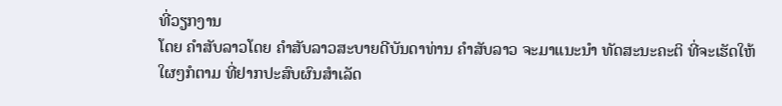ທີ່ວຽກງານ
ໂດຍ ຄໍາສັບລາວໂດຍ ຄໍາສັບລາວສະບາຍດີບັນດາທ່ານ ຄຳສັບລາວ ຈະມາແນະນໍາ ທັດສະນະຄະຕິ ທີ່ຈະເຮັດໃຫ້ໃຜໆກໍຕາມ ທີ່ຢາກປະສົບຜົນສຳເລັດ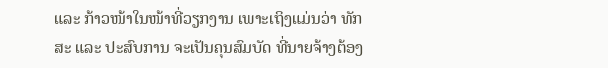ແລະ ກ້າວໜ້າໃນໜ້າທີ່ວຽກງານ ເພາະເຖິງແມ່ນວ່າ ທັກສະ ແລະ ປະສົບການ ຈະເປັນຄຸນສົມບັດ ທີ່ນາຍຈ້າງຕ້ອງ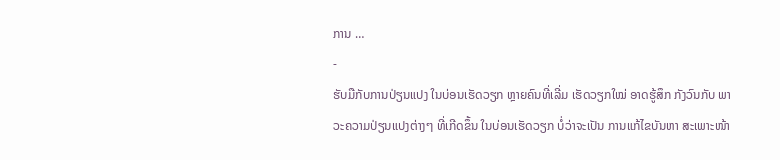ການ …
-
ຮັບມືກັບການປ່ຽນແປງ ໃນບ່ອນເຮັດວຽກ ຫຼາຍຄົນທີ່ເລີ່ມ ເຮັດວຽກໃໝ່ ອາດຮູ້ສຶກ ກັງວົນກັບ ພາວະຄວາມປ່ຽນແປງຕ່າງໆ ທີ່ເກີດຂຶ້ນ ໃນບ່ອນເຮັດວຽກ ບໍ່ວ່າຈະເປັນ ການແກ້ໄຂບັນຫາ ສະເພາະໜ້າ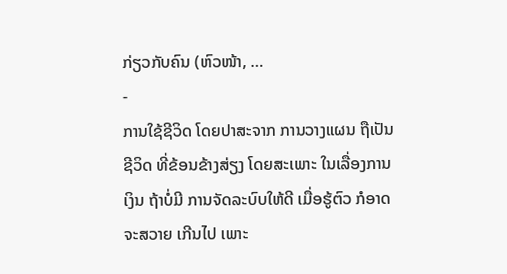ກ່ຽວກັບຄົນ (ຫົວໜ້າ, …
-
ການໃຊ້ຊີວິດ ໂດຍປາສະຈາກ ການວາງແຜນ ຖືເປັນຊີວິດ ທີ່ຂ້ອນຂ້າງສ່ຽງ ໂດຍສະເພາະ ໃນເລື່ອງການເງິນ ຖ້າບໍ່ມີ ການຈັດລະບົບໃຫ້ດີ ເມື່ອຮູ້ຕົວ ກໍອາດຈະສວາຍ ເກີນໄປ ເພາະ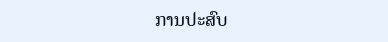ການປະສົບ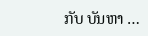ກັບ ບັນຫາ …